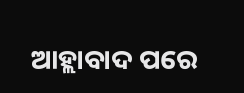ଆହ୍ଲାବାଦ ପରେ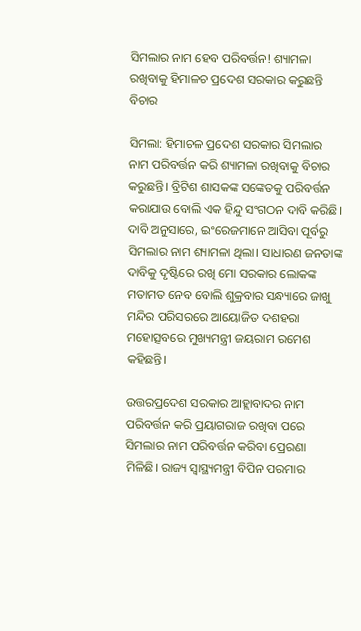ସିମଲାର ନାମ ହେବ ପରିବର୍ତ୍ତନ! ଶ୍ୟାମଳା ରଖିବାକୁ ହିମାଳଚ ପ୍ରଦେଶ ସରକାର କରୁଛନ୍ତି ବିଚାର

ସିମଲା: ହିମାଚଳ ପ୍ରଦେଶ ସରକାର ସିମଲାର ନାମ ପରିବର୍ତ୍ତନ କରି ଶ୍ୟାମଳା ରଖିବାକୁ ବିଚାର କରୁଛନ୍ତି। ବ୍ରିଟିଶ ଶାସକଙ୍କ ସଙ୍କେତକୁ ପରିବର୍ତ୍ତନ କରାଯାଉ ବୋଲି ଏକ ହିନ୍ଦୁ ସଂଗଠନ ଦାବି କରିଛି। ଦାବି ଅନୁସାରେ, ଇଂରେଜମାନେ ଆସିବା ପୂର୍ବରୁ ସିମଲାର ନାମ ଶ୍ୟାମଳା ଥିଲା। ସାଧାରଣ ଜନତାଙ୍କ ଦାବିକୁ ଦୃଷ୍ଟିରେ ରଖି ମୋ ସରକାର ଲୋକଙ୍କ ମତାମତ ନେବ ବୋଲି ଶୁକ୍ରବାର ସନ୍ଧ୍ୟାରେ ଜାଖୁ ମନ୍ଦିର ପରିସରରେ ଆୟୋଜିତ ଦଶହରା ମହୋତ୍ସବରେ ମୁଖ୍ୟମନ୍ତ୍ରୀ ଜୟରାମ ରମେଶ କହିଛନ୍ତି।

ଉତ୍ତରପ୍ରଦେଶ ସରକାର ଆହ୍ଲାବାଦର ନାମ ପରିବର୍ତ୍ତନ କରି ପ୍ରୟାଗରାଜ ରଖିବା ପରେ ସିମଲାର ନାମ ପରିବର୍ତ୍ତନ କରିବା ପ୍ରେରଣା ମିଳିଛି। ରାଜ୍ୟ ସ୍ୱାସ୍ଥ୍ୟମନ୍ତ୍ରୀ ବିପିନ ପରମାର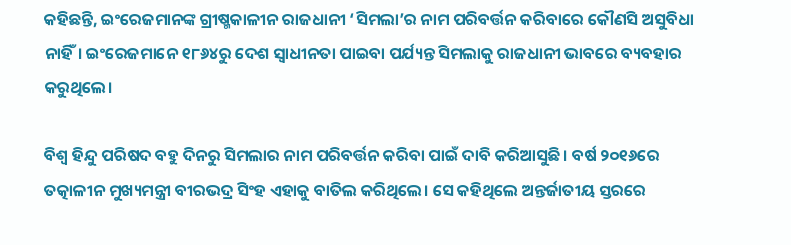କହିଛନ୍ତି, ଇଂରେଜମାନଙ୍କ ଗ୍ରୀଷ୍ମକାଳୀନ ରାଜଧାନୀ ‘ସିମଲା’ର ନାମ ପରିବର୍ତ୍ତନ କରିବାରେ କୌଣସି ଅସୁବିଧା ନାହିଁ। ଇଂରେଜମାନେ ୧୮୬୪ରୁ ଦେଶ ସ୍ୱାଧୀନତା ପାଇବା ପର୍ଯ୍ୟନ୍ତ ସିମଲାକୁ ରାଜଧାନୀ ଭାବରେ ବ୍ୟବହାର କରୁଥିଲେ।

ବିଶ୍ୱ ହିନ୍ଦୁ ପରିଷଦ ବହୁ ଦିନରୁ ସିମଲାର ନାମ ପରିବର୍ତ୍ତନ କରିବା ପାଇଁ ଦାବି କରିଆସୁଛି। ବର୍ଷ ୨୦୧୬ରେ ତତ୍କାଳୀନ ମୁଖ୍ୟମନ୍ତ୍ରୀ ବୀରଭଦ୍ର ସିଂହ ଏହାକୁ ବାତିଲ କରିଥିଲେ। ସେ କହିଥିଲେ ଅନ୍ତର୍ଜାତୀୟ ସ୍ତରରେ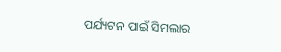ପର୍ଯ୍ୟଟନ ପାଇଁ ସିମଲାର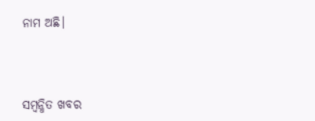ନାମ ଅଛି।



ସମ୍ବନ୍ଧିତ ଖବର